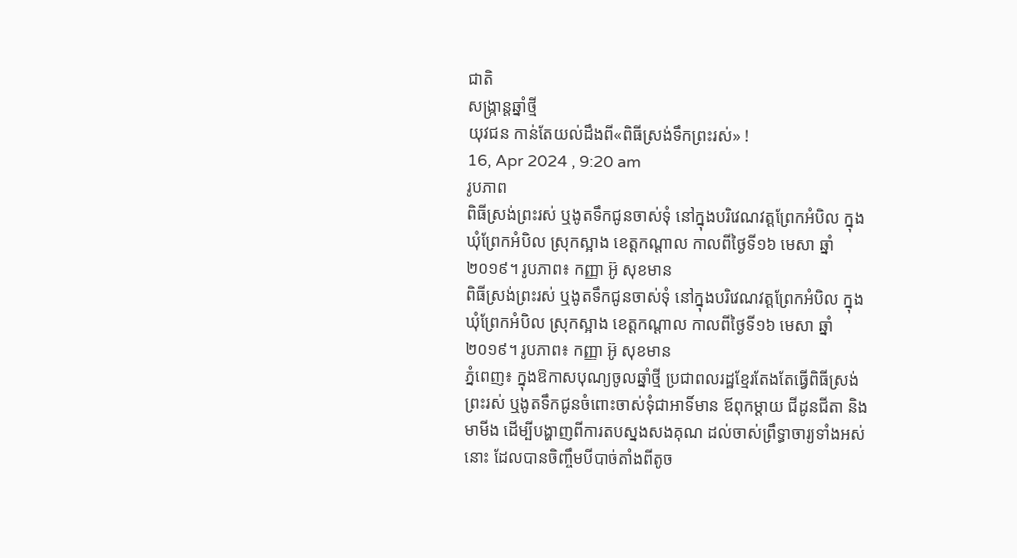ជាតិ
សង្រ្កាន្តឆ្នាំថ្មី
យុវជន កាន់តែយល់ដឹងពី«ពិធីស្រង់ទឹកព្រះរស់» !
16, Apr 2024 , 9:20 am
រូបភាព
ពិធីស្រង់ព្រះរស់ ឬងូតទឹកជូនចាស់ទុំ នៅក្នុងបរិវេណវត្តព្រែកអំបិល ក្នុងឃុំព្រែកអំបិល ស្រុកស្អាង ខេត្តកណ្ដាល កាលពីថ្ងៃទី១៦ មេសា ឆ្នាំ២០១៩។ រូបភាព៖ កញ្ញា អ៊ូ សុខមាន
ពិធីស្រង់ព្រះរស់ ឬងូតទឹកជូនចាស់ទុំ នៅក្នុងបរិវេណវត្តព្រែកអំបិល ក្នុងឃុំព្រែកអំបិល ស្រុកស្អាង ខេត្តកណ្ដាល កាលពីថ្ងៃទី១៦ មេសា ឆ្នាំ២០១៩។ រូបភាព៖ កញ្ញា អ៊ូ សុខមាន
ភ្នំពេញ៖ ក្នុងឱកាសបុណ្យចូលឆ្នាំថ្មី ប្រជាពលរដ្ឋខ្មែរតែងតែធ្វើពិធីស្រង់ព្រះរស់ ឬងូតទឹកជូនចំពោះចាស់ទុំជាអាទិ៍មាន ឪពុកម្តាយ ជីដូនជីតា និងមាមីង ដើម្បីបង្ហាញពីការតបស្នងសងគុណ ដល់ចាស់ព្រឹទ្ធាចារ្យទាំងអស់នោះ ដែលបានចិញ្ចឹមបីបាច់តាំងពីតូច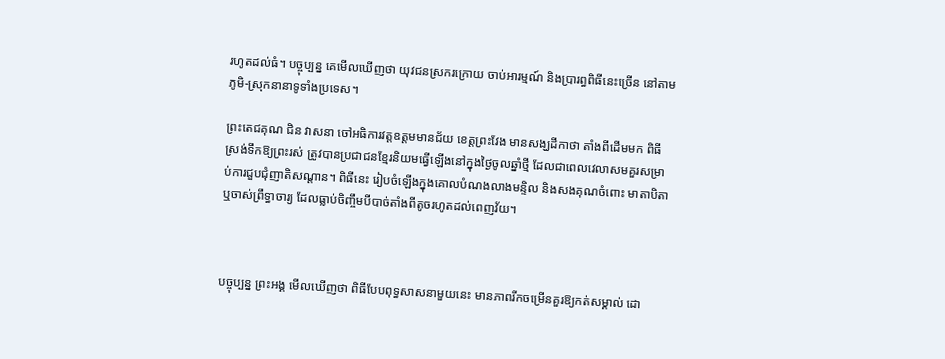រហូតដល់ធំ។ បច្ចុប្បន្ន គេមើលឃើញថា យុវជនស្រករក្រោយ ចាប់អារម្មណ៍ និងប្រារព្ធពិធីនេះច្រើន នៅតាមភូមិ-ស្រុកនានាទូទាំងប្រទេស។

ព្រះតេជគុណ ជិន វាសនា ចៅអធិការវត្តឧត្តមមានជ័យ ខេត្តព្រះវែង មានសង្ឃដីកាថា តាំងពីដើមមក ពិធីស្រង់ទឹកឱ្យព្រះរស់ ត្រូវបានប្រជាជនខ្មែរនិយមធ្វើឡើងនៅក្នុងថ្ងៃចូលឆ្នាំថ្មី ដែលជាពេលវេលាសមគួរសម្រាប់ការជួបជុំញាតិសណ្ដាន។ ពិធីនេះ រៀបចំឡើងក្នុងគោលបំណងលាងមន្ទិល និងសងគុណចំពោះ មាតាបិតា ឬចាស់ព្រឹទ្ធាចារ្យ ដែលធ្លាប់ចិញ្ចឹមបីបាច់តាំងពីតូចរហូតដល់ពេញវ័យ។



បច្ចុប្បន្ន ព្រះអង្គ មើលឃើញថា ពិធីបែបពុទ្ធសាសនាមួយនេះ មានភាពរីកចម្រើនគួរឱ្យកត់សម្គាល់ ដោ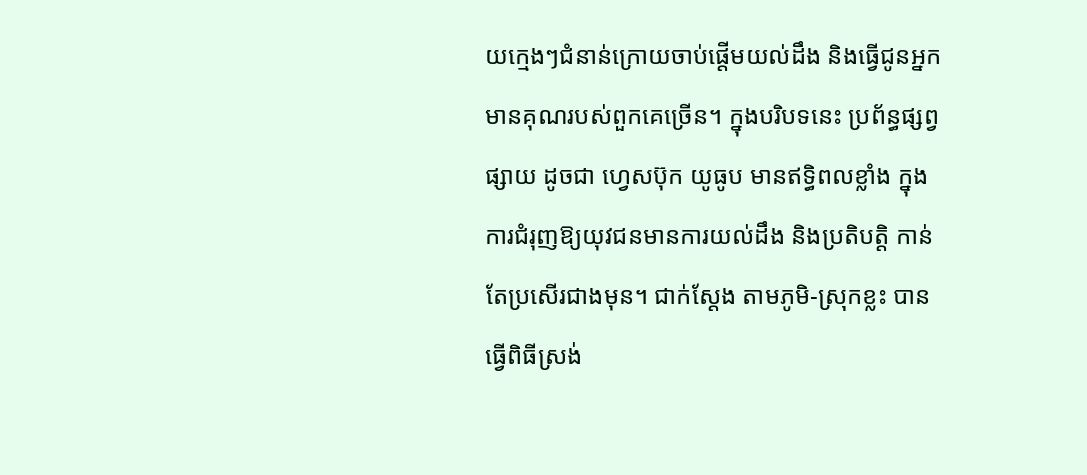យក្មេងៗជំនាន់ក្រោយចាប់ផ្ដើមយល់ដឹង និងធ្វើជូនអ្នកមានគុណរបស់ពួកគេច្រើន។ ក្នុងបរិបទនេះ ប្រព័ន្ធផ្សព្វផ្សាយ ដូចជា ហ្វេសប៊ុក យូធូប មានឥទ្ធិពលខ្លាំង ក្នុងការជំរុញឱ្យយុវជនមានការយល់ដឹង និងប្រតិបត្តិ កាន់តែប្រសើរជាងមុន។ ជាក់ស្ដែង តាមភូមិ-ស្រុកខ្លះ បានធ្វើពិធីស្រង់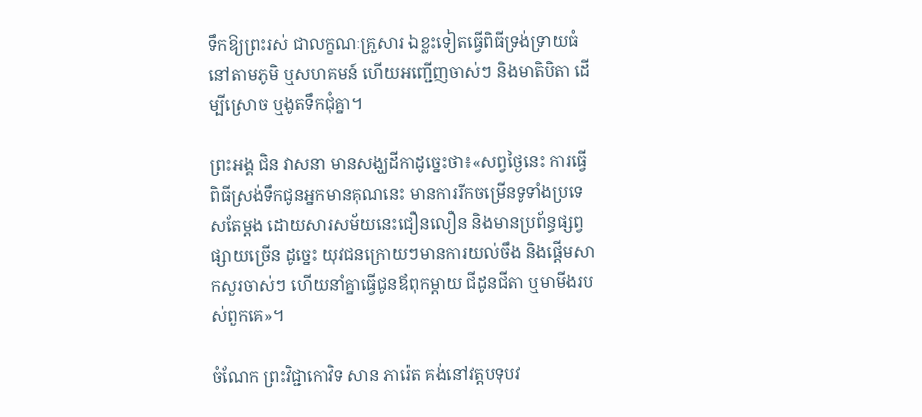ទឹកឱ្យព្រះរស់ ជាលក្ខណៈគ្រួសារ ឯខ្លះទៀតធ្វើពិធីទ្រង់ទ្រាយធំនៅតាមភូមិ ឬសហគមន៍ ហើយអញ្ជើញចាស់ៗ និងមាតិបិតា ដើម្បីស្រោច ឬងូតទឹកជុំគ្នា។

ព្រះអង្គ ជិន វាសនា មានសង្ឃដីកាដូច្នេះថា៖«សព្វថ្ងៃនេះ ការធ្វើពិធីស្រង់ទឹកជូនអ្នកមានគុណនេះ មានការរីកចម្រើនទូទាំងប្រទេសតែម្ដង ដោយសារសម័យនេះជឿនលឿន និងមានប្រព័ន្ធផ្សព្វផ្សាយច្រើន ដូច្នេះ យុវជនក្រោយៗមានការយល់ចឹង និងផ្ដើមសាកសួរចាស់ៗ ហើយនាំគ្នាធ្វើជូនឪពុកម្ដាយ ជីដូនជីតា ឬមាមីងរបស់ពួកគេ»។

ចំណែក ព្រះវិជ្ជាកោវិទ សាន ភារ៉េត គង់នៅវត្តបទុបវ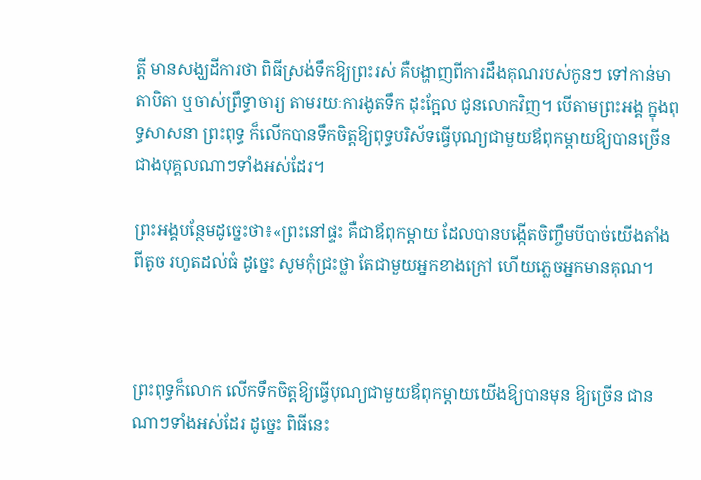ត្ដី មានសង្ឃដីការថា ពិធីស្រង់ទឹកឱ្យព្រះរស់ គឺបង្ហាញពីការដឹងគុណរបស់កូនៗ ទៅកាន់មាតាបិតា ឬចាស់ព្រឹទ្ធាចារ្យ តាមរយៈការងូតទឹក ដុះក្អែល ជូនលោកវិញ។ បើតាមព្រះអង្គ ក្នុងពុទ្ធសាសនា ព្រះពុទ្ធ ក៏លើកបានទឹកចិត្តឱ្យពុទ្ធបរិស័ទធ្វើបុណ្យជាមួយឪពុកម្ដាយឱ្យបានច្រើន ជាងបុគ្គលណាៗទាំងអស់ដែរ។

ព្រះអង្គបន្ថែមដូច្នេះថា៖«ព្រះនៅផ្ទះ គឺជាឪពុកម្ដាយ ដែលបានបង្កើតចិញ្ចឹមបីបាច់យើងតាំងពីតូច រហូតដល់ធំ ដូច្នេះ សូមកុំជ្រះថ្លា តែជាមួយអ្នកខាងក្រៅ ហើយភ្លេចអ្នកមានគុណ។



ព្រះពុទ្ធក៏លោក លើកទឹកចិត្តឱ្យធ្វើបុណ្យជាមួយឪពុកម្ដាយយើងឱ្យបានមុន ឱ្យច្រើន ជានណាៗទាំងអស់ដែរ ដូច្នេះ ពិធីនេះ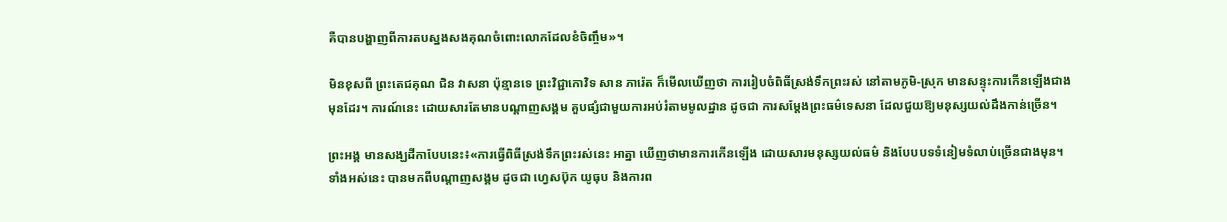គឺបានបង្ហាញពីការតបស្នងសងគុណចំពោះលោកដែលខំចិញ្ចឹម»។

មិនខុសពី ព្រះតេជគុណ ជិន វាសនា ប៉ុន្មានទេ ព្រះវិជ្ជាកោវិទ សាន ភារ៉េត ក៏មើលឃើញថា ការរៀបចំពិធីស្រង់ទឹកព្រះរស់ នៅតាមភូមិ-ស្រុក មានសន្ទុះការកើនឡើងជាងមុនដែរ។ ការណ៍នេះ ដោយសារតែមានបណ្ដាញសង្គម គួបផ្សំជាមួយការអប់រំតាមមូលដ្ឋាន ដូចជា ការសម្ដែងព្រះធម៌ទេសនា ដែលជួយឱ្យមនុស្សយល់ដឹងកាន់ច្រើន។

ព្រះអង្គ មានសង្ឃដីកាបែបនេះ៖«ការធ្វើពិធីស្រង់ទឹកព្រះរស់នេះ អាត្នា ឃើញថាមានការកើនឡើង ដោយសារមនុស្សយល់ធម៌ និងបែបបទទំនៀមទំលាប់ច្រើនជាងមុន។ ទាំងអស់នេះ បានមកពីបណ្ដាញសង្គម ដូចជា ហ្វេសប៊ុក យូធុប និងការព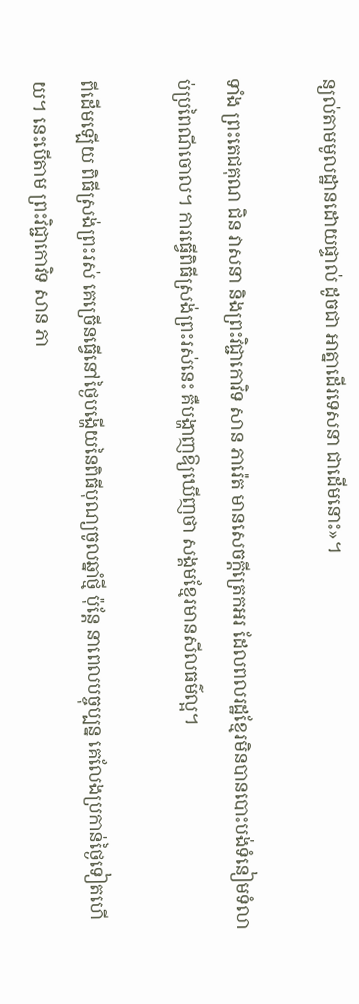ន្យល់តាមមូលដ្ឋានដោយផ្ទាល់ ដូចជា អាត្នាដើរទេសនា ជាដើមនោះ»។

ទាំង ព្រះតេជគុណ ជិន វាសនា និងព្រះវិជ្ជាកោវិទ សាន ភារ៉េត មានសេចក្ដីត្រេកអរ ដែលពលរដ្ឋខ្មែរមិនបានបោះបង់ទំនៀមទំលាប់ប្រពៃណីចោល។ ការធ្វើពិធីស្រង់ព្រះរស់នេះ គឺបង្ហាញឱ្យឃើញថា សង្គមខ្មែរមានសីលធម៌ល្អ។

ពីដើមឡើយ ពិធីស្រង់ព្រះរស់ គេច្រើនធ្វើនៅថ្ងៃបង្ហើយនៃពិធីបុណ្យចូលឆ្នាំថ្មី ប៉ុន្តែ នាពេលបច្ចុប្បន្ន គេលែងប្រកាន់ថ្ងៃទៀតហើយ។ នេះបើតាម ព្រះវិជ្ជាកោវិទ សាន ភា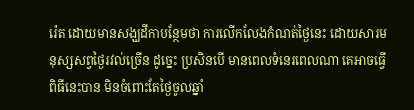រ៉េត ដោយមានសង្ឃដីកាបន្ថែមថា ការលើកលែងកំណត់ថ្ងៃនេះ ដោយសារមនុស្សសព្វថ្ងៃរវល់ច្រើន ដូច្នេះ ប្រសិនបើ មានពេលទំនេរពេលណា គេអាចធ្វើពិធីនេះបាន មិនចំពោះតែថ្ងៃចូលឆ្នាំ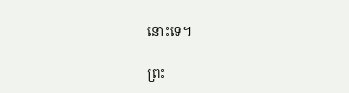នោះទេ។

ព្រះ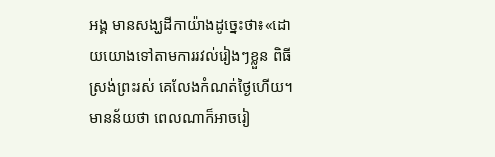អង្គ មានសង្ឃដីកាយ៉ាងដូច្នេះថា៖«ដោយយោងទៅតាមការរវល់រៀងៗខ្លួន ពិធីស្រង់ព្រះរស់ គេលែងកំណត់ថ្ងៃហើយ។ មានន័យថា ពេលណាក៏អាចរៀ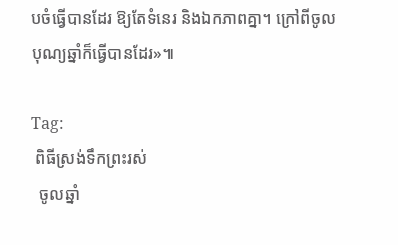បចំធ្វើបានដែរ ឱ្យតែទំនេរ និងឯកភាពគ្នា។ ក្រៅពីចូលបុណ្យឆ្នាំក៏ធ្វើបានដែរ»៕

Tag:
 ពិធីស្រង់ទឹកព្រះរស់
  ចូលឆ្នាំ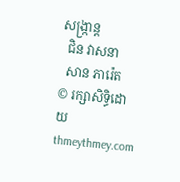សង្រ្កាន្ត
  ជិន វាសនា
  សាន ភារ៉េត
© រក្សាសិទ្ធិដោយ thmeythmey.com